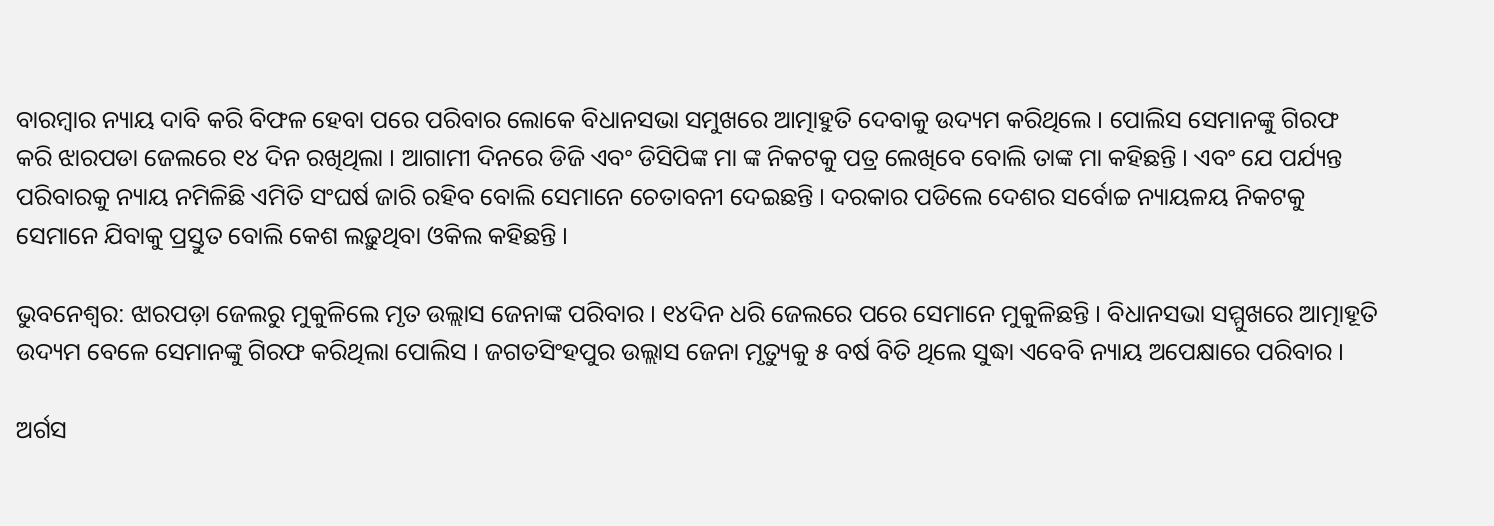ବାରମ୍ବାର ନ୍ୟାୟ ଦାବି କରି ବିଫଳ ହେବା ପରେ ପରିବାର ଲୋକେ ବିଧାନସଭା ସମୁଖରେ ଆତ୍ମାହୁତି ଦେବାକୁ ଉଦ୍ୟମ କରିଥିଲେ । ପୋଲିସ ସେମାନଙ୍କୁ ଗିରଫ କରି ଝାରପଡା ଜେଲରେ ୧୪ ଦିନ ରଖିଥିଲା । ଆଗାମୀ ଦିନରେ ଡିଜି ଏବଂ ଡିସିପିଙ୍କ ମା ଙ୍କ ନିକଟକୁ ପତ୍ର ଲେଖିବେ ବୋଲି ତାଙ୍କ ମା କହିଛନ୍ତି । ଏବଂ ଯେ ପର୍ଯ୍ୟନ୍ତ ପରିବାରକୁ ନ୍ୟାୟ ନମିଳିଛି ଏମିତି ସଂଘର୍ଷ ଜାରି ରହିବ ବୋଲି ସେମାନେ ଚେତାବନୀ ଦେଇଛନ୍ତି । ଦରକାର ପଡିଲେ ଦେଶର ସର୍ବୋଚ୍ଚ ନ୍ୟାୟଳୟ ନିକଟକୁ ସେମାନେ ଯିବାକୁ ପ୍ରସ୍ତୁତ ବୋଲି କେଶ ଲଢ଼ୁଥିବା ଓକିଲ କହିଛନ୍ତି ।

ଭୁବନେଶ୍ୱର: ଝାରପଡ଼ା ଜେଲରୁ ମୁକୁଳିଲେ ମୃତ ଉଲ୍ଲାସ ଜେନାଙ୍କ ପରିବାର । ୧୪ଦିନ ଧରି ଜେଲରେ ପରେ ସେମାନେ ମୁକୁଳିଛନ୍ତି । ବିଧାନସଭା ସମ୍ମୁଖରେ ଆତ୍ମାହୂତି ଉଦ୍ୟମ ବେଳେ ସେମାନଙ୍କୁ ଗିରଫ କରିଥିଲା ପୋଲିସ । ଜଗତସିଂହପୁର ଉଲ୍ଲାସ ଜେନା ମୃତ୍ୟୁକୁ ୫ ବର୍ଷ ବିତି ଥିଲେ ସୁଦ୍ଧା ଏବେବି ନ୍ୟାୟ ଅପେକ୍ଷାରେ ପରିବାର ।

ଅର୍ଗସ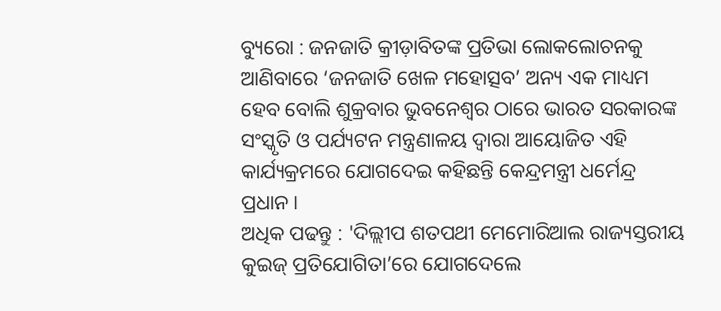ବ୍ୟୁରୋ : ଜନଜାତି କ୍ରୀଡ଼ାବିତଙ୍କ ପ୍ରତିଭା ଲୋକଲୋଚନକୁ ଆଣିବାରେ ‘ଜନଜାତି ଖେଳ ମହୋତ୍ସବ’ ଅନ୍ୟ ଏକ ମାଧ୍ୟମ ହେବ ବୋଲି ଶୁକ୍ରବାର ଭୁବନେଶ୍ୱର ଠାରେ ଭାରତ ସରକାରଙ୍କ ସଂସ୍କୃତି ଓ ପର୍ଯ୍ୟଟନ ମନ୍ତ୍ରଣାଳୟ ଦ୍ୱାରା ଆୟୋଜିତ ଏହି କାର୍ଯ୍ୟକ୍ରମରେ ଯୋଗଦେଇ କହିଛନ୍ତି କେନ୍ଦ୍ରମନ୍ତ୍ରୀ ଧର୍ମେନ୍ଦ୍ର ପ୍ରଧାନ ।
ଅଧିକ ପଢନ୍ତୁ : 'ଦିଲ୍ଲୀପ ଶତପଥୀ ମେମୋରିଆଲ ରାଜ୍ୟସ୍ତରୀୟ କୁଇଜ୍ ପ୍ରତିଯୋଗିତା’ରେ ଯୋଗଦେଲେ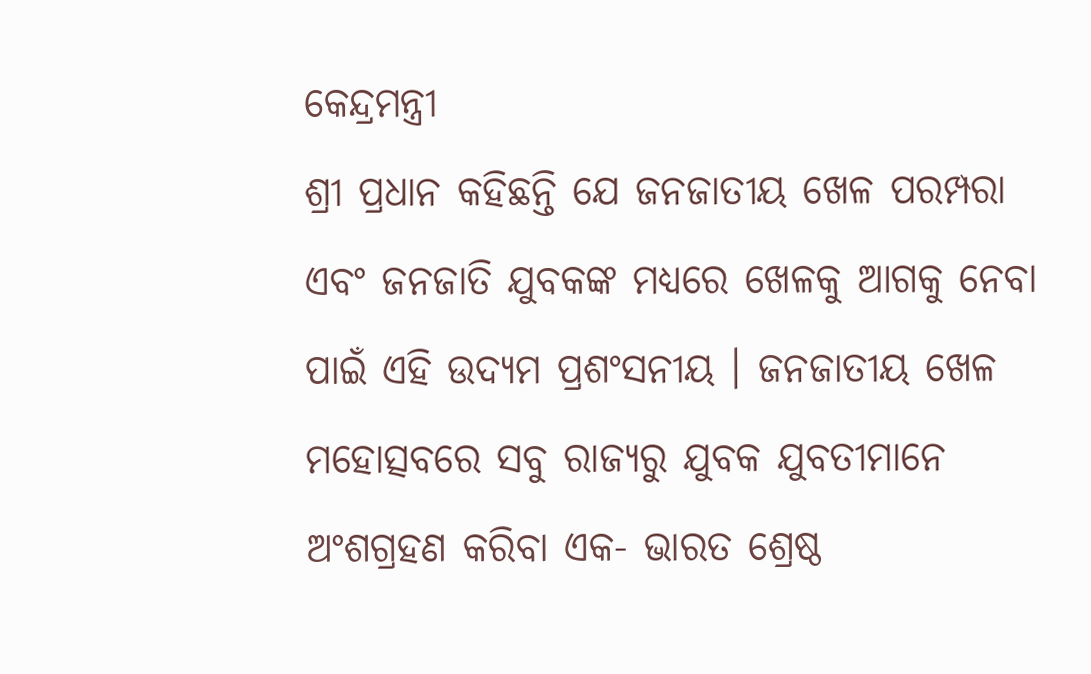କେନ୍ଦ୍ରମନ୍ତ୍ରୀ
ଶ୍ରୀ ପ୍ରଧାନ କହିଛନ୍ତି ଯେ ଜନଜାତୀୟ ଖେଳ ପରମ୍ପରା ଏବଂ ଜନଜାତି ଯୁବକଙ୍କ ମଧ୍ୟରେ ଖେଳକୁ ଆଗକୁ ନେବା ପାଇଁ ଏହି ଉଦ୍ୟମ ପ୍ରଶଂସନୀୟ । ଜନଜାତୀୟ ଖେଳ ମହୋତ୍ସବରେ ସବୁ ରାଜ୍ୟରୁ ଯୁବକ ଯୁବତୀମାନେ ଅଂଶଗ୍ରହଣ କରିବା ଏକ- ଭାରତ ଶ୍ରେଷ୍ଠ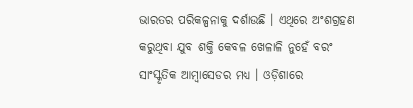ଭାରତର ପରିକଳ୍ପନାକୁ ଦର୍ଶାଉଛି । ଏଥିରେ ଅଂଶଗ୍ରହଣ କରୁଥିବା ଯୁବ ଶକ୍ତି କେବଳ ଖେଳାଳି ନୁହେଁ ବରଂ ସାଂସ୍କୃତିକ ଆମ୍ବାସେଡର ମଧ୍ୟ । ଓଡ଼ିଶାରେ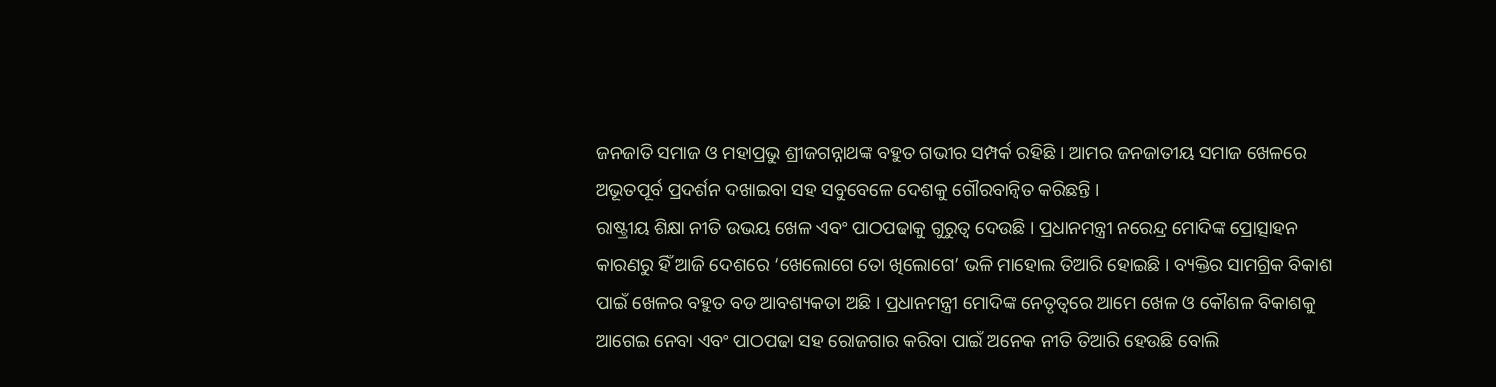ଜନଜାତି ସମାଜ ଓ ମହାପ୍ରଭୁ ଶ୍ରୀଜଗନ୍ନାଥଙ୍କ ବହୁତ ଗଭୀର ସମ୍ପର୍କ ରହିଛି । ଆମର ଜନଜାତୀୟ ସମାଜ ଖେଳରେ ଅଭୂତପୂର୍ବ ପ୍ରଦର୍ଶନ ଦଖାଇବା ସହ ସବୁବେଳେ ଦେଶକୁ ଗୌରବାନ୍ୱିତ କରିଛନ୍ତି ।
ରାଷ୍ଟ୍ରୀୟ ଶିକ୍ଷା ନୀତି ଉଭୟ ଖେଳ ଏବଂ ପାଠପଢାକୁ ଗୁରୁତ୍ୱ ଦେଉଛି । ପ୍ରଧାନମନ୍ତ୍ରୀ ନରେନ୍ଦ୍ର ମୋଦିଙ୍କ ପ୍ରୋତ୍ସାହନ କାରଣରୁ ହିଁ ଆଜି ଦେଶରେ ‘ଖେଲୋଗେ ତୋ ଖିଲୋଗେ’ ଭଳି ମାହୋଲ ତିଆରି ହୋଇଛି । ବ୍ୟକ୍ତିର ସାମଗ୍ରିକ ବିକାଶ ପାଇଁ ଖେଳର ବହୁତ ବଡ ଆବଶ୍ୟକତା ଅଛି । ପ୍ରଧାନମନ୍ତ୍ରୀ ମୋଦିଙ୍କ ନେତୃତ୍ୱରେ ଆମେ ଖେଳ ଓ କୌଶଳ ବିକାଶକୁ ଆଗେଇ ନେବା ଏବଂ ପାଠପଢା ସହ ରୋଜଗାର କରିବା ପାଇଁ ଅନେକ ନୀତି ତିଆରି ହେଉଛି ବୋଲି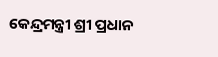କେନ୍ଦ୍ରମନ୍ତ୍ରୀ ଶ୍ରୀ ପ୍ରଧାନ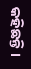କହିଛନ୍ତି ।